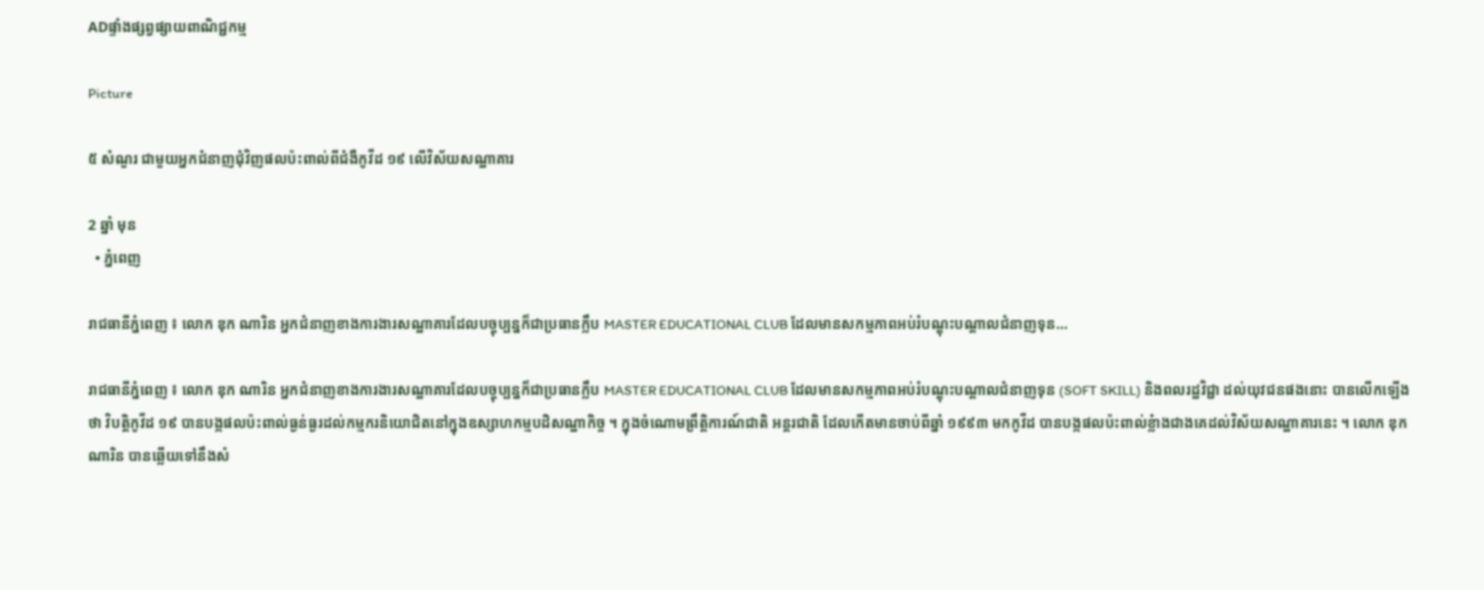ADផ្ទាំងផ្សព្វផ្សាយពាណិជ្ជកម្ម

Picture

៥ សំណួរ ជាមួយអ្នកជំនាញជុំវិញផលប៉ះពាល់ពីជំងឺកូវីដ ១៩ លើវិស័យសណ្ឋាគារ

2 ឆ្នាំ មុន
  • ភ្នំពេញ

រាជធានីភ្នំពេញ ៖ លោក ឌុក ណារិន អ្នកជំនាញខាងការងារសណ្ឋាគារដែលបច្ចុប្បន្នក៏ជាប្រធានក្លឹប MASTER EDUCATIONAL CLUB ដែលមានសកម្មភាពអប់រំបណ្តុះបណ្តាលជំនាញទុន…

រាជធានីភ្នំពេញ ៖ លោក ឌុក ណារិន អ្នកជំនាញខាងការងារសណ្ឋាគារដែលបច្ចុប្បន្នក៏ជាប្រធានក្លឹប MASTER EDUCATIONAL CLUB ដែលមានសកម្មភាពអប់រំបណ្តុះបណ្តាលជំនាញទុន (SOFT SKILL) និងពលរដ្ឋវិជ្ជា ដល់យុវជនផងនោះ បានលើកឡើងថា វិបត្តិកូវីដ ១៩ បានបង្កផលប៉ះពាល់ធ្ងន់ធ្ងរដល់កម្មករនិយោជិតនៅក្នុងឧស្សាហកម្មបដិសណ្ឋាកិច្ច ។ ក្នុងចំណោមព្រឹត្តិការណ៍ជាតិ អន្តរជាតិ ដែលកើតមានចាប់ពីឆ្នាំ ១៩៩៣ មកកូវីដ បានបង្កផលប៉ះពាល់ខ្លំាងជាងគេដល់វិស័យសណ្ឋាគារនេះ ។ លោក ឌុក ណារិន បានឆ្លើយទៅនឹងសំ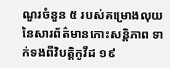ណួរចំនួន ៥ របស់គម្រោងលុយនៃសារព័ត៌មានកោះសន្តិភាព ទាក់ទងពីវិបត្តិកូវីដ ១៩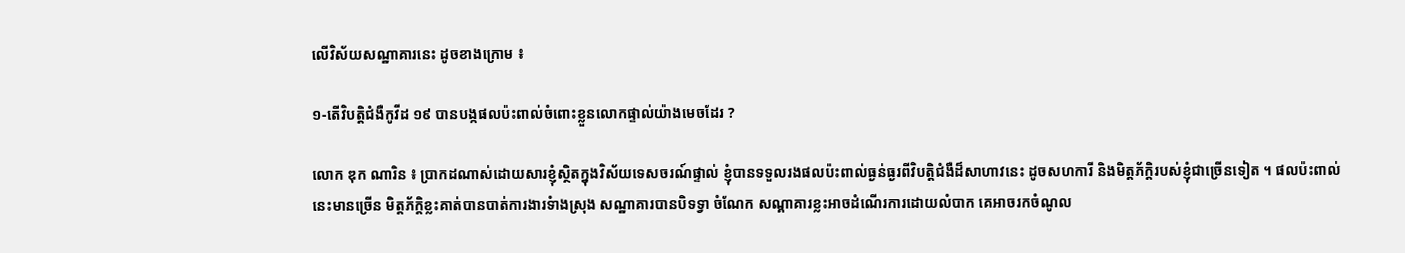លើវិស័យសណ្ឋាគារនេះ ដូចខាងក្រោម ៖

១-តើវិបត្តិជំងឺកូវីដ ១៩ បានបង្កផលប៉ះពាល់ចំពោះខ្លួនលោកផ្ទាល់យ៉ាងមេចដែរ ?

លោក ឌុក ណារិន ៖ ប្រាកដណាស់ដោយសារខ្ញុំស្ថិតក្នុងវិស័យទេសចរណ៍ផ្ទាល់ ខ្ញុំបានទទួលរងផលប៉ះពាល់ធ្ងន់ធ្ងរពីវិបត្តិជំងឺដ៏សាហាវនេះ ដូចសហការី និងមិត្តភ័ក្តិរបស់ខ្ញុំជាច្រើនទៀត ។ ផលប៉ះពាល់នេះមានច្រើន មិត្តភ័ក្តិខ្លះគាត់បានបាត់ការងារទំាងស្រុង សណ្ឋាគារបានបិទទ្វា ចំណែក សណ្គាគារខ្លះអាចដំណើរការដោយលំបាក គេអាចរកចំណូល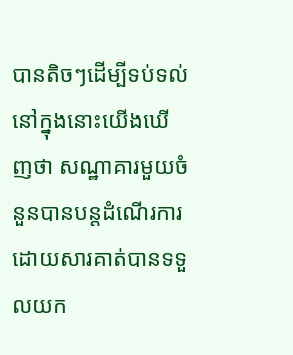បានតិចៗដើម្បីទប់ទល់ នៅក្នុងនោះយើងឃើញថា សណ្ឋាគារមួយចំនួនបានបន្តដំណើរការដោយសារគាត់បានទទួលយក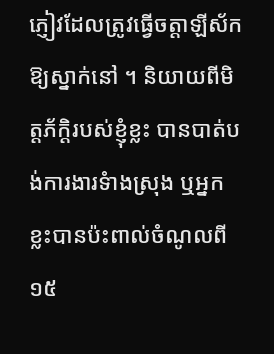ភ្ញៀវដែលត្រូវធ្វើចត្តាឡីស័កឱ្យស្នាក់នៅ ។ និយាយពីមិត្តភ័ក្តិរបស់ខ្ញុំខ្លះ បានបាត់បង់ការងារទំាងស្រុង ឬអ្នកខ្លះបានប៉ះពាល់ចំណូលពី ១៥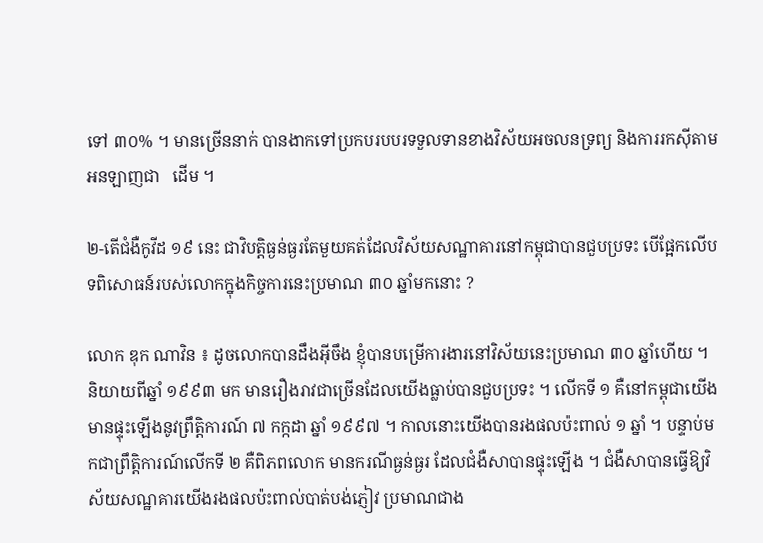ទៅ ៣០% ។ មានច្រើននាក់ បានងាកទៅប្រកបរបបរទទួលទានខាងវិស័យអចលនទ្រព្យ និងការរកស៊ីតាមអនឡាញជា   ដើម ។

២-តើជំងឺកូវីដ ១៩ នេះ ជាវិបត្តិធ្ងន់ធ្ងរតែមួយគត់ដែលវិស័យសណ្ឋាគារនៅកម្ពុជាបានជួបប្រទះ បើផ្អែកលើបទពិសោធន៍របស់លោកក្នុងកិច្ចការនេះប្រមាណ ៣០ ឆ្នាំមកនោះ ?

លោក ឌុក ណាវិន ៖ ដូចលោកបានដឹងអ៊ីចឹង ខ្ញុំបានបម្រើការងារនៅវិស័យនេះប្រមាណ ៣០ ឆ្នាំហើយ ។ និយាយពីឆ្នាំ ១៩៩៣ មក មានរឿងរាវជាច្រើនដែលយើងធ្លាប់បានជួបប្រទះ ។ លើកទី ១ គឺនៅកម្ពុជាយើងមានផ្ទុះឡើងនូវព្រឹត្តិការណ៍ ៧ កក្កដា ឆ្នាំ ១៩៩៧ ។ កាលនោះយើងបានរងផលប៉ះពាល់ ១ ឆ្នាំ ។ បន្ទាប់មកជាព្រឹត្តិការណ៍លើកទី ២ គឺពិភពលោក មានករណីធ្ងន់ធ្ងរ ដែលជំងឺសាបានផ្ទុះឡើង ។ ជំងឺសាបានធ្វើឱ្យវិស័យសណ្ឋគារយើងរងផលប៉ះពាល់បាត់បង់ភ្ញៀវ ប្រមាណជាង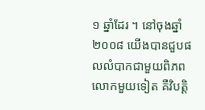១ ឆ្នាំដែរ ។ នៅចុងឆ្នាំ ២០០៨ យើងបានជួបផលលំបាកជាមួយពិភពលោកមួយទៀត គឺវិបត្តិ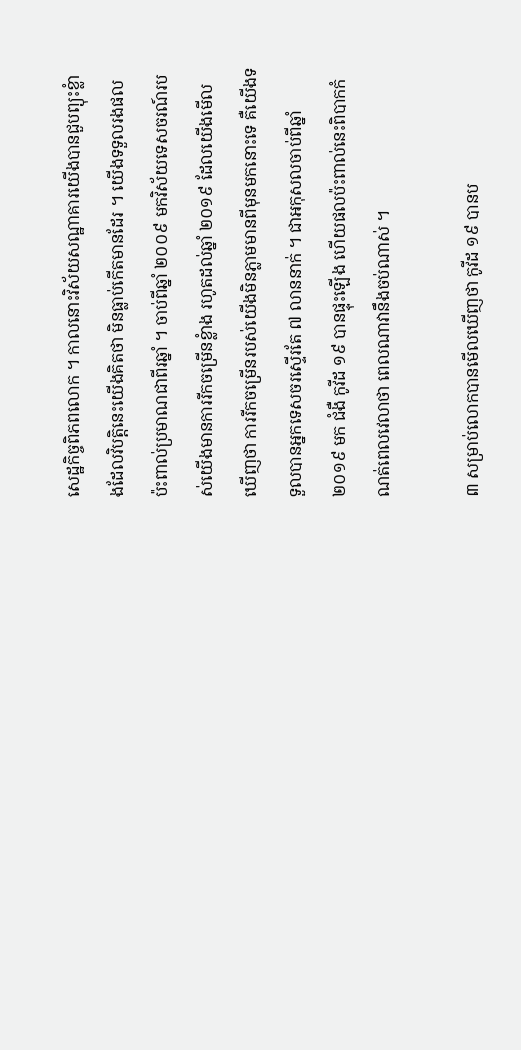សេដ្ឋកិច្ចពិភពលោក ។ កាលនោះវិស័យសណ្ឋាគារយើងបានជួបព្យុះខ្លំាងដែលវិបត្តិនេះយើងគិតថា មិនធ្លាប់កើតមានដែរ ។ យើងទទួលរងផលប៉ះពាល់ប្រមាណជាពីរឆ្នាំ ។ ចាប់ពីឆ្នាំ ២០០៩ មកវិស័យទេសចរណ៍របស់យើងមានការរីកចម្រើនខ្លំាង រហូតដល់ឆ្នាំ ២០១៩ ដែលយើងមើលឃើញថា ការរីកចម្រើនរបស់យើងមិនភ្លាមមានពីមុនមកនោះទេ គឺយើងទទួលបានអ្នកទេសចរស្ទើរតែ ៧ លាននាក់ ។ ជាអកុសលចាប់ពីឆ្នាំ ២០១៩ មក ជំងឺ កូវីដ ១៩ បានផ្ទុះឡើង ហើយផលប៉ះពាល់នេះពិបាកកំណត់ពេលវេលាថា ពេលណាវានឹងចប់ណាស់ ។

៣ សម្រាប់លោកបានមើលឃើញថា កូវីដ ១៩ បានប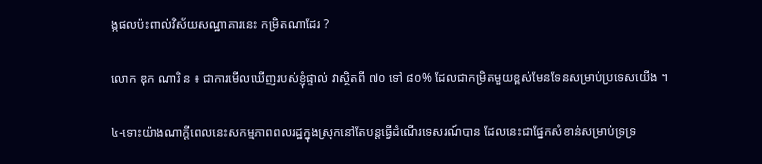ង្កផលប៉ះពាល់វិស័យសណ្ឋាគារនេះ កម្រិតណាដែរ ?

លោក ឌុក ណារិ ន ៖ ជាការមើលឃើញរបស់ខ្ញុំផ្ទាល់ វាស្ថិតពី ៧០ ទៅ ៨០% ដែលជាកម្រិតមួយខ្ពស់មែនទែនសម្រាប់ប្រទេសយើង ។

៤-ទោះយ៉ាងណាក្តីពេលនេះសកម្មភាពពលរដ្ឋក្នុងស្រុកនៅតែបន្តធ្វើដំណើរទេសរណ៍បាន ដែលនេះជាផ្នែកសំខាន់សម្រាប់ទ្រទ្រ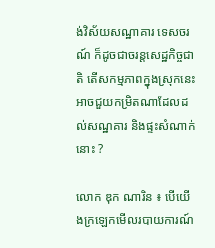ង់វិស័យសណ្ឋាគារ ទេសចរណ៍ ក៏ដូចជាចរន្តសេដ្ឋកិច្ចជាតិ តើសកម្មភាពក្នុងស្រុកនេះ អាចជួយកម្រិតណាដែលដល់សណ្ឋគារ និងផ្ទះសំណាក់នោះ ?

លោក ឌុក ណារិន ៖ បើយើងក្រឡេកមើលរបាយការណ៍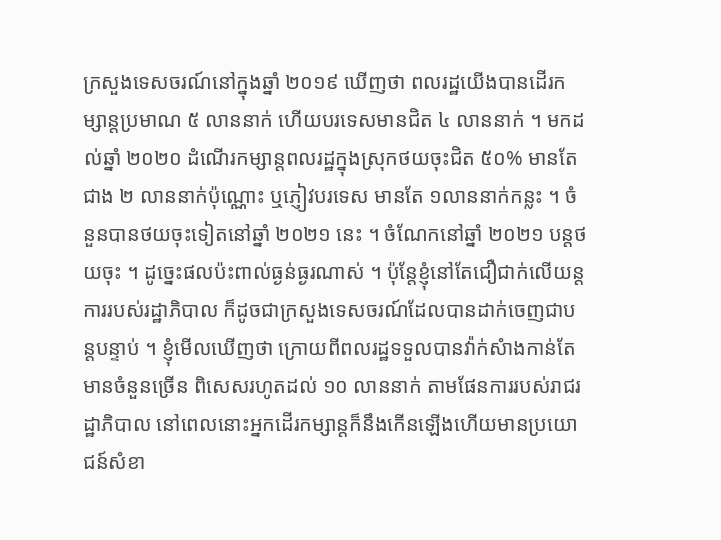ក្រសួងទេសចរណ៍នៅក្នុងឆ្នាំ ២០១៩ ឃើញថា ពលរដ្ឋយើងបានដើរកម្សាន្តប្រមាណ ៥ លាននាក់ ហើយបរទេសមានជិត ៤ លាននាក់ ។ មកដល់ឆ្នាំ ២០២០ ដំណើរកម្សាន្តពលរដ្ឋក្នុងស្រុកថយចុះជិត ៥០% មានតែជាង ២ លាននាក់ប៉ុណ្ណោះ ឬភ្ញៀវបរទេស មានតែ ១លាននាក់កន្លះ ។ ចំនួនបានថយចុះទៀតនៅឆ្នាំ ២០២១ នេះ ។ ចំណែកនៅឆ្នាំ ២០២១ បន្តថយចុះ ។ ដូច្នេះផលប៉ះពាល់ធ្ងន់ធ្ងរណាស់ ។ ប៉ុន្តែខ្ញុំនៅតែជឿជាក់លើយន្តការរបស់រដ្ឋាភិបាល ក៏ដូចជាក្រសួងទេសចរណ៍ដែលបានដាក់ចេញជាបន្តបន្ទាប់ ។ ខ្ញុំមើលឃើញថា ក្រោយពីពលរដ្ឋទទួលបានវ៉ាក់សំាងកាន់តែមានចំនួនច្រើន ពិសេសរហូតដល់ ១០ លាននាក់ តាមផែនការរបស់រាជរដ្ឋាភិបាល នៅពេលនោះអ្នកដើរកម្សាន្តក៏នឹងកើនឡើងហើយមានប្រយោជន៍សំខា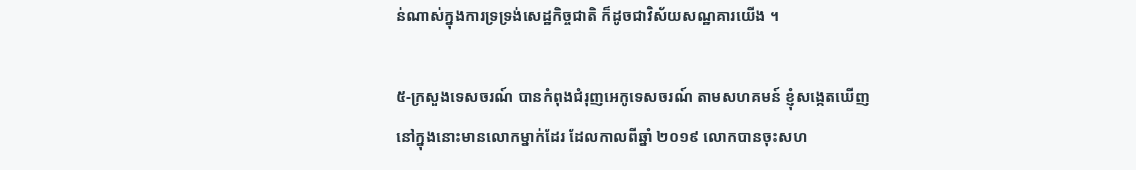ន់ណាស់ក្នុងការទ្រទ្រង់សេដ្ឋកិច្ចជាតិ ក៏ដូចជាវិស័យសណ្ឋគារយើង ។

៥-ក្រសួងទេសចរណ៍ បានកំពុងជំរុញអេកូទេសចរណ៍ តាមសហគមន៍ ខ្ញុំសង្កេតឃើញនៅក្នុងនោះមានលោកម្នាក់ដែរ ដែលកាលពីឆ្នាំ ២០១៩ លោកបានចុះសហ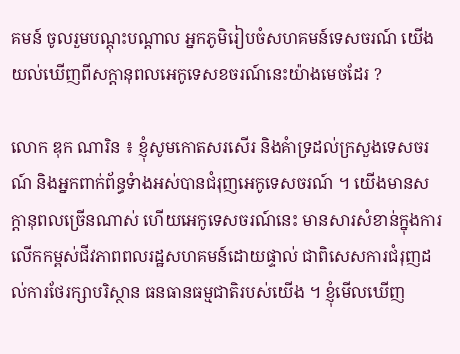គមន៍ ចូលរួមបណ្តុះបណ្តាល អ្នកភូមិរៀបចំសហគមន៍ទេសចរណ៍ យើងយល់ឃើញពីសក្តានុពលអេកូទេសខចរណ៍នេះយ៉ាងមេចដែរ ?

លោក ឌុក ណារិន ៖ ខ្ញុំសូមកោតសរសើរ និងគំាទ្រដល់ក្រសួងទេសចរណ៍ និងអ្នកពាក់ព័ន្ធទំាងអស់បានជំរុញអេកូទេសចរណ៍ ។ យើងមានសក្តានុពលច្រើនណាស់ ហើយអេកូទេសចរណ៍នេះ មានសារសំខាន់ក្នុងការលើកកម្ពស់ជីវភាពពលរដ្ឋសហគមន៍ដោយផ្ទាល់ ជាពិសេសការជំរុញដល់ការថែរក្សាបរិស្ថាន ធនធានធម្មជាតិរបស់យើង ។ ខ្ញុំមើលឃើញ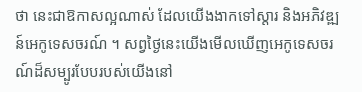ថា នេះជាឱកាសល្អណាស់ ដែលយើងងាកទៅស្តារ និងអភិវឌ្ឍន៍អេកូទេសចរណ៍ ។ សព្វថ្ងៃនេះយើងមើលឃើញអេកូទេសចរណ៍ដ៏សម្បូរបែបរបស់យើងនៅ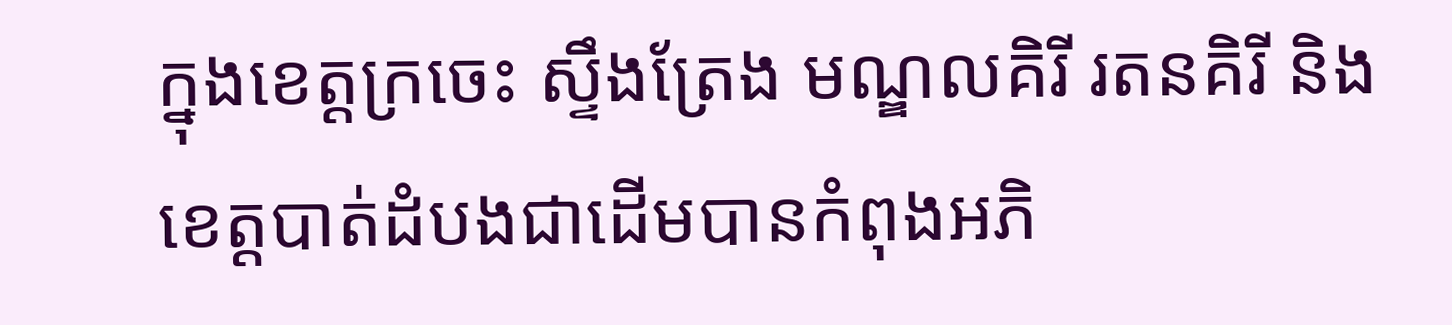ក្នុងខេត្តក្រចេះ ស្ទឹងត្រែង មណ្ឌលគិរី រតនគិរី និងខេត្តបាត់ដំបងជាដើមបានកំពុងអភិ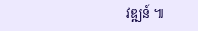វឌ្ឍន៍ ៕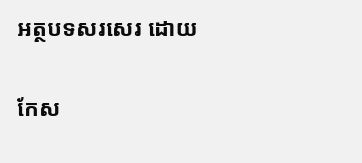អត្ថបទសរសេរ ដោយ

កែស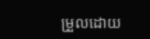ម្រួលដោយ